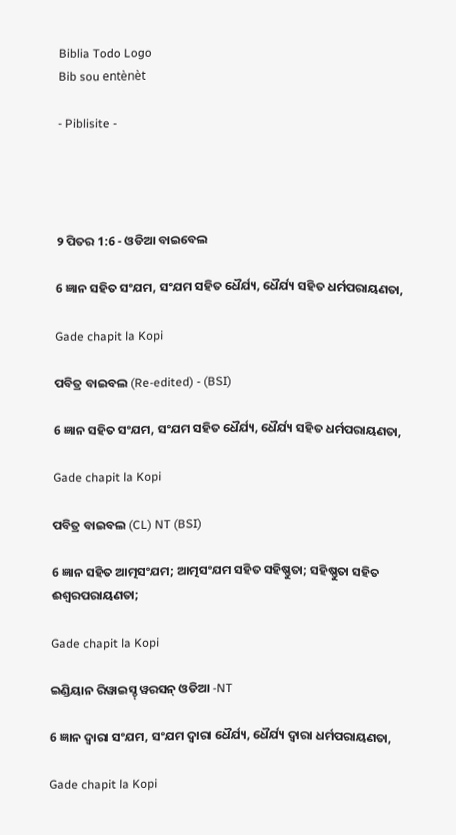Biblia Todo Logo
Bib sou entènèt

- Piblisite -




୨ ପିତର 1:6 - ଓଡିଆ ବାଇବେଲ

6 ଜ୍ଞାନ ସହିତ ସଂଯମ, ସଂଯମ ସହିତ ଧୈର୍ଯ୍ୟ, ଧୈର୍ଯ୍ୟ ସହିତ ଧର୍ମପରାୟଣତା,

Gade chapit la Kopi

ପବିତ୍ର ବାଇବଲ (Re-edited) - (BSI)

6 ଜ୍ଞାନ ସହିତ ସଂଯମ, ସଂଯମ ସହିତ ଧୈର୍ଯ୍ୟ, ଧୈର୍ଯ୍ୟ ସହିତ ଧର୍ମପରାୟଣତା,

Gade chapit la Kopi

ପବିତ୍ର ବାଇବଲ (CL) NT (BSI)

6 ଜ୍ଞାନ ସହିତ ଆତ୍ମସଂଯମ; ଆତ୍ମସଂଯମ ସହିତ ସହିଷ୍ଣୁତା; ସହିଷ୍ଣୁତା ସହିତ ଈଶ୍ୱରପରାୟଣତା;

Gade chapit la Kopi

ଇଣ୍ଡିୟାନ ରିୱାଇସ୍ଡ୍ ୱରସନ୍ ଓଡିଆ -NT

6 ଜ୍ଞାନ ଦ୍ୱାରା ସଂଯମ, ସଂଯମ ଦ୍ୱାରା ଧୈର୍ଯ୍ୟ, ଧୈର୍ଯ୍ୟ ଦ୍ୱାରା ଧର୍ମପରାୟଣତା,

Gade chapit la Kopi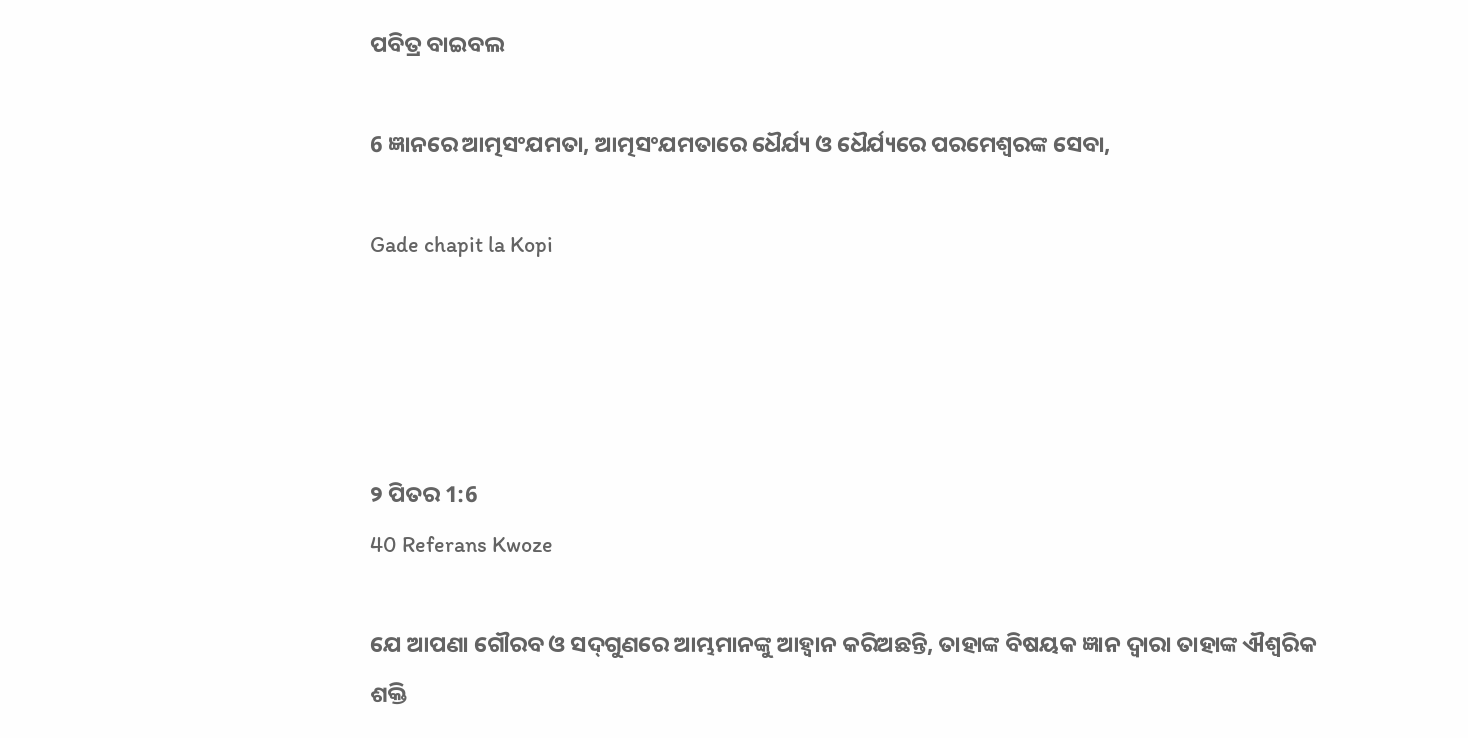ପବିତ୍ର ବାଇବଲ

6 ଜ୍ଞାନରେ ଆତ୍ମସଂଯମତା, ଆତ୍ମସଂଯମତାରେ ଧୈର୍ଯ୍ୟ ଓ ଧୈର୍ଯ୍ୟରେ ପରମେଶ୍ୱରଙ୍କ ସେବା,

Gade chapit la Kopi




୨ ପିତର 1:6
40 Referans Kwoze

ଯେ ଆପଣା ଗୌରବ ଓ ସଦ୍‍ଗୁଣରେ ଆମ୍ଭମାନଙ୍କୁ ଆହ୍ୱାନ କରିଅଛନ୍ତି, ତାହାଙ୍କ ବିଷୟକ ଜ୍ଞାନ ଦ୍ୱାରା ତାହାଙ୍କ ଐଶ୍ୱରିକ ଶକ୍ତି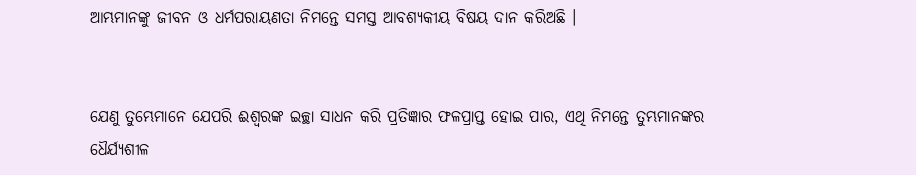ଆମ୍ଭମାନଙ୍କୁ ଜୀବନ ଓ ଧର୍ମପରାୟଣତା ନିମନ୍ତେ ସମସ୍ତ ଆବଶ୍ୟକୀୟ ବିଷୟ ଦାନ କରିଅଛି ।


ଯେଣୁ ତୁମ୍ଭେମାନେ ଯେପରି ଈଶ୍ୱରଙ୍କ ଇଚ୍ଛା ସାଧନ କରି ପ୍ରତିଜ୍ଞାର ଫଳପ୍ରାପ୍ତ ହୋଇ ପାର, ଏଥି ନିମନ୍ତେ ତୁମ୍ଭମାନଙ୍କର ଧୈର୍ଯ୍ୟଶୀଳ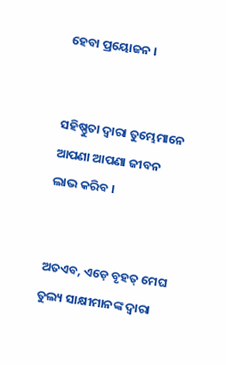ହେବା ପ୍ରୟୋଜନ ।


ସହିଷ୍ଣୁତା ଦ୍ୱାରା ତୁମ୍ଭେମାନେ ଆପଣା ଆପଣା ଜୀବନ ଲାଭ କରିବ ।


ଅତଏବ, ଏଡ଼େ ବୃହତ୍ ମେଘ ତୁଲ୍ୟ ସାକ୍ଷୀମାନଙ୍କ ଦ୍ୱାରା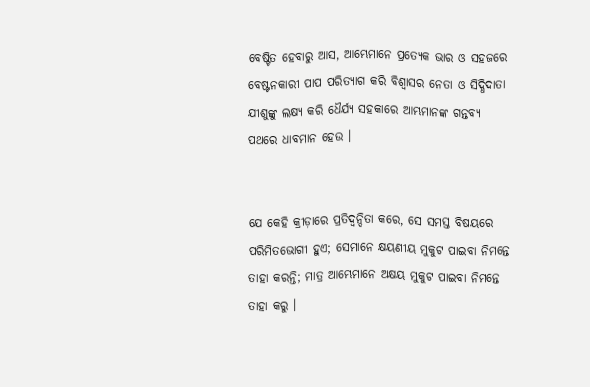ବେଷ୍ଟିତ ହେବାରୁ ଆସ, ଆମ୍ଭେମାନେ ପ୍ରତ୍ୟେକ ଭାର ଓ ସହଜରେ ବେଷ୍ଟନକାରୀ ପାପ ପରିତ୍ୟାଗ କରି ବିଶ୍ୱାସର ନେତା ଓ ସିଦ୍ଧିଦାତା ଯୀଶୁଙ୍କୁ ଲକ୍ଷ୍ୟ କରି ଧୈର୍ଯ୍ୟ ସହକାରେ ଆମ୍ଭମାନଙ୍କ ଗନ୍ତବ୍ୟ ପଥରେ ଧାବମାନ ହେଉ ।


ଯେ କେହି କ୍ରୀଡ଼ାରେ ପ୍ରତିଦ୍ୱନ୍ଦିତା କରେ, ସେ ସମସ୍ତ ବିଷୟରେ ପରିମିତଭୋଗୀ ହୁଏ; ସେମାନେ କ୍ଷୟଣୀୟ ମୁକୁଟ ପାଇବା ନିମନ୍ତେ ତାହା କରନ୍ତି; ମାତ୍ର ଆମ୍ଭେମାନେ ଅକ୍ଷୟ ମୁକୁଟ ପାଇବା ନିମନ୍ତେ ତାହା କରୁ ।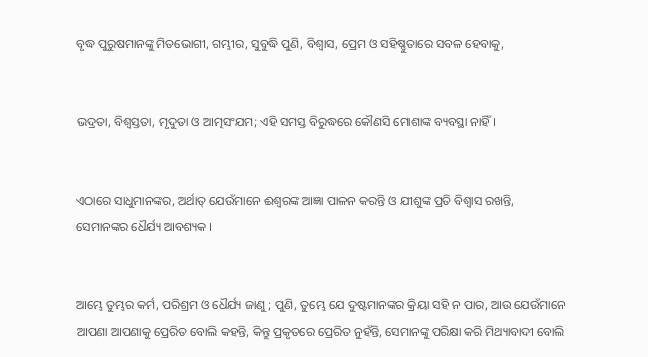ବୃଦ୍ଧ ପୁରୁଷମାନଙ୍କୁ ମିତଭୋଗୀ, ଗମ୍ଭୀର, ସୁବୁଦ୍ଧି ପୁଣି, ବିଶ୍ୱାସ, ପ୍ରେମ ଓ ସହିଷ୍ଣୁତାରେ ସବଳ ହେବାକୁ,


ଭଦ୍ରତା, ବିଶ୍ୱସ୍ତତା, ମୃଦୁତା ଓ ଆତ୍ମସଂଯମ; ଏହି ସମସ୍ତ ବିରୁଦ୍ଧରେ କୌଣସି ମୋଶାଙ୍କ ବ୍ୟବସ୍ଥା ନାହିଁ ।


ଏଠାରେ ସାଧୁମାନଙ୍କର, ଅର୍ଥାତ୍ ଯେଉଁମାନେ ଈଶ୍ୱରଙ୍କ ଆଜ୍ଞା ପାଳନ କରନ୍ତି ଓ ଯୀଶୁଙ୍କ ପ୍ରତି ବିଶ୍ୱାସ ରଖନ୍ତି, ସେମାନଙ୍କର ଧୈର୍ଯ୍ୟ ଆବଶ୍ୟକ ।


ଆମ୍ଭେ ତୁମ୍ଭର କର୍ମ, ପରିଶ୍ରମ ଓ ଧୈର୍ଯ୍ୟ ଜାଣୁ; ପୁଣି, ତୁମ୍ଭେ ଯେ ଦୁଷ୍ଟମାନଙ୍କର କ୍ରିୟା ସହି ନ ପାର, ଆଉ ଯେଉଁମାନେ ଆପଣା ଆପଣାକୁ ପ୍ରେରିତ ବୋଲି କହନ୍ତି, କିନ୍ତୁ ପ୍ରକୃତରେ ପ୍ରେରିତ ନୁହଁନ୍ତି, ସେମାନଙ୍କୁ ପରିକ୍ଷା କରି ମିଥ୍ୟାବାଦୀ ବୋଲି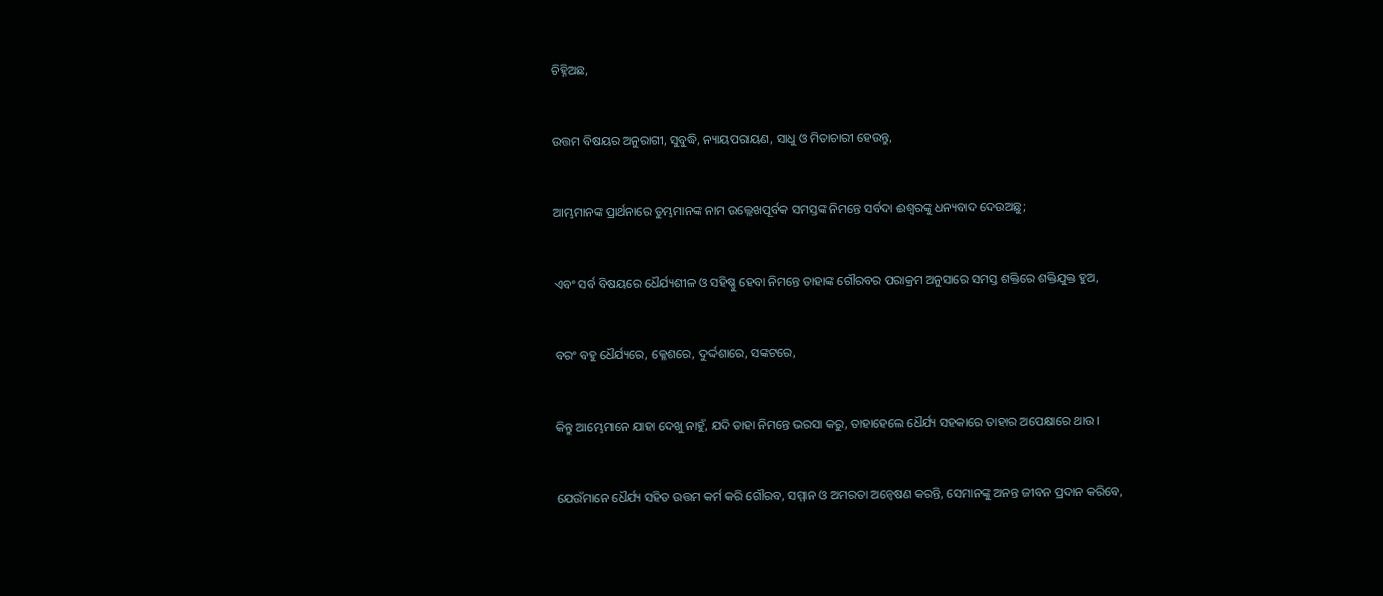ଚିହ୍ନିଅଛ,


ଉତ୍ତମ ବିଷୟର ଅନୁରାଗୀ, ସୁବୁଦ୍ଧି, ନ୍ୟାୟପରାୟଣ, ସାଧୁ ଓ ମିତାଚାରୀ ହେଉନ୍ତୁ,


ଆମ୍ଭମାନଙ୍କ ପ୍ରାର୍ଥନାରେ ତୁମ୍ଭମାନଙ୍କ ନାମ ଉଲ୍ଲେଖପୂର୍ବକ ସମସ୍ତଙ୍କ ନିମନ୍ତେ ସର୍ବଦା ଈଶ୍ୱରଙ୍କୁ ଧନ୍ୟବାଦ ଦେଉଅଛୁ;


ଏବଂ ସର୍ବ ବିଷୟରେ ଧୈର୍ଯ୍ୟଶୀଳ ଓ ସହିଷ୍ଣୁ ହେବା ନିମନ୍ତେ ତାହାଙ୍କ ଗୌରବର ପରାକ୍ରମ ଅନୁସାରେ ସମସ୍ତ ଶକ୍ତିରେ ଶକ୍ତିଯୁକ୍ତ ହୁଅ,


ବରଂ ବହୁ ଧୈର୍ଯ୍ୟରେ, କ୍ଳେଶରେ, ଦୁର୍ଦ୍ଦଶାରେ, ସଙ୍କଟରେ,


କିନ୍ତୁ ଆମ୍ଭେମାନେ ଯାହା ଦେଖୁ ନାହୁଁ, ଯଦି ତାହା ନିମନ୍ତେ ଭରସା କରୁ, ତାହାହେଲେ ଧୈର୍ଯ୍ୟ ସହକାରେ ତାହାର ଅପେକ୍ଷାରେ ଥାଉ ।


ଯେଉଁମାନେ ଧୈର୍ଯ୍ୟ ସହିତ ଉତ୍ତମ କର୍ମ କରି ଗୌରବ, ସମ୍ମାନ ଓ ଅମରତା ଅନ୍ୱେଷଣ କରନ୍ତି, ସେମାନଙ୍କୁ ଅନନ୍ତ ଜୀବନ ପ୍ରଦାନ କରିବେ,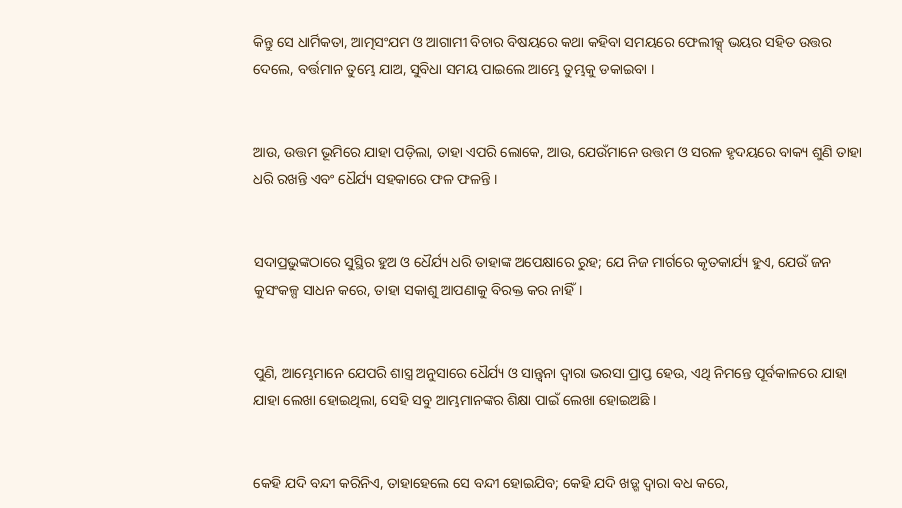କିନ୍ତୁ ସେ ଧାର୍ମିକତା, ଆତ୍ମସଂଯମ ଓ ଆଗାମୀ ବିଚାର ବିଷୟରେ କଥା କହିବା ସମୟରେ ଫେଲୀକ୍ସ୍ ଭୟର ସହିତ ଉତ୍ତର ଦେଲେ, ବର୍ତ୍ତମାନ ତୁମ୍ଭେ ଯାଅ, ସୁବିଧା ସମୟ ପାଇଲେ ଆମ୍ଭେ ତୁମ୍ଭକୁ ଡକାଇବା ।


ଆଉ, ଉତ୍ତମ ଭୂମିରେ ଯାହା ପଡ଼ିଲା, ତାହା ଏପରି ଲୋକେ, ଆଉ, ଯେଉଁମାନେ ଉତ୍ତମ ଓ ସରଳ ହୃଦୟରେ ବାକ୍ୟ ଶୁଣି ତାହା ଧରି ରଖନ୍ତି ଏବଂ ଧୈର୍ଯ୍ୟ ସହକାରେ ଫଳ ଫଳନ୍ତି ।


ସଦାପ୍ରଭୁଙ୍କଠାରେ ସୁସ୍ଥିର ହୁଅ ଓ ଧୈର୍ଯ୍ୟ ଧରି ତାହାଙ୍କ ଅପେକ୍ଷାରେ ରୁହ; ଯେ ନିଜ ମାର୍ଗରେ କୃତକାର୍ଯ୍ୟ ହୁଏ, ଯେଉଁ ଜନ କୁସଂକଳ୍ପ ସାଧନ କରେ, ତାହା ସକାଶୁ ଆପଣାକୁ ବିରକ୍ତ କର ନାହିଁ।


ପୁଣି, ଆମ୍ଭେମାନେ ଯେପରି ଶାସ୍ତ୍ର ଅନୁସାରେ ଧୈର୍ଯ୍ୟ ଓ ସାନ୍ତ୍ୱନା ଦ୍ୱାରା ଭରସା ପ୍ରାପ୍ତ ହେଉ, ଏଥି ନିମନ୍ତେ ପୂର୍ବକାଳରେ ଯାହା ଯାହା ଲେଖା ହୋଇଥିଲା, ସେହି ସବୁ ଆମ୍ଭମାନଙ୍କର ଶିକ୍ଷା ପାଇଁ ଲେଖା ହୋଇଅଛି ।


କେହି ଯଦି ବନ୍ଦୀ କରିନିଏ, ତାହାହେଲେ ସେ ବନ୍ଦୀ ହୋଇଯିବ; କେହି ଯଦି ଖଡ଼୍ଗ ଦ୍ୱାରା ବଧ କରେ,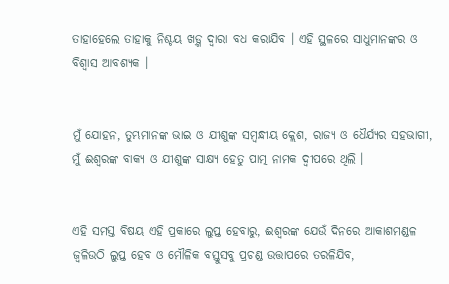ତାହାହେଲେ ତାହାକୁ ନିଶ୍ଚୟ ଖଡ଼୍ଗ ଦ୍ୱାରା ବଧ କରାଯିବ । ଏହି ସ୍ଥଳରେ ସାଧୁମାନଙ୍କର ଓ ବିଶ୍ୱାସ ଆବଶ୍ୟକ ।


ମୁଁ ଯୋହନ, ତୁମ୍ଭମାନଙ୍କ ଭାଇ ଓ ଯୀଶୁଙ୍କ ସମ୍ବନ୍ଧୀୟ କ୍ଲେଶ, ରାଜ୍ୟ ଓ ଧୈର୍ଯ୍ୟର ସହଭାଗୀ, ମୁଁ ଈଶ୍ୱରଙ୍କ ବାକ୍ୟ ଓ ଯୀଶୁଙ୍କ ସାକ୍ଷ୍ୟ ହେତୁ ପାତ୍ମ ନାମକ ଦ୍ଵୀପରେ ଥିଲି ।


ଏହି ସମସ୍ତ ବିଷୟ ଏହି ପ୍ରକାରେ ଲୁପ୍ତ ହେବାରୁ, ଈଶ୍ୱରଙ୍କ ଯେଉଁ ଦିନରେ ଆକାଶମଣ୍ଡଳ ଜ୍ୱଳିଉଠି ଲୁପ୍ତ ହେବ ଓ ମୌଳିକ ବସ୍ତୁସବୁ ପ୍ରଚଣ୍ଡ ଉତ୍ତାପରେ ତରଳିଯିବ,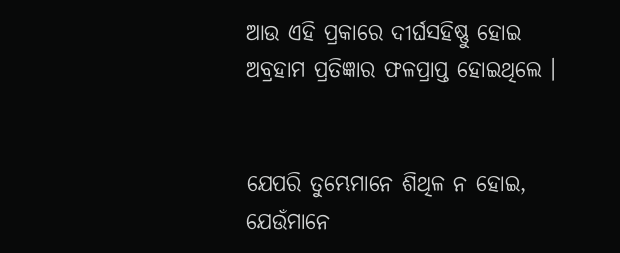ଆଉ ଏହି ପ୍ରକାରେ ଦୀର୍ଘସହିଷ୍ଣୁ ହୋଇ ଅବ୍ରହାମ ପ୍ରତିଜ୍ଞାର ଫଳପ୍ରାପ୍ତ ହୋଇଥିଲେ ।


ଯେପରି ତୁମ୍ଭେମାନେ ଶିଥିଳ ନ ହୋଇ, ଯେଉଁମାନେ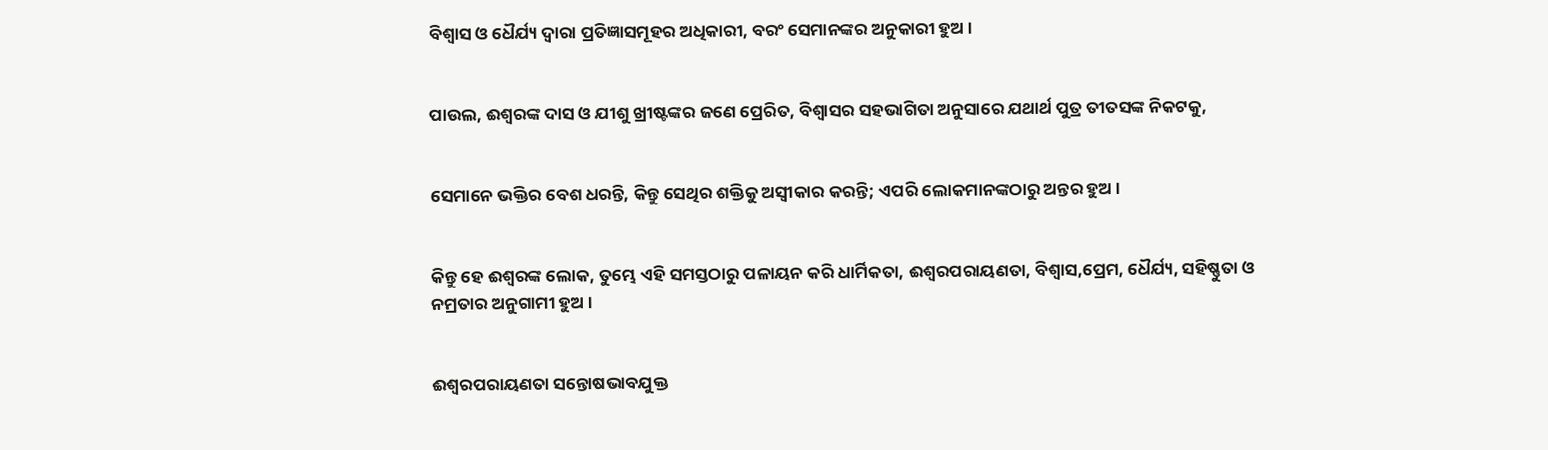ବିଶ୍ୱାସ ଓ ଧୈର୍ଯ୍ୟ ଦ୍ୱାରା ପ୍ରତିଜ୍ଞାସମୂହର ଅଧିକାରୀ, ବରଂ ସେମାନଙ୍କର ଅନୁକାରୀ ହୁଅ ।


ପାଉଲ, ଈଶ୍ୱରଙ୍କ ଦାସ ଓ ଯୀଶୁ ଖ୍ରୀଷ୍ଟଙ୍କର ଜଣେ ପ୍ରେରିତ, ବିଶ୍ଵାସର ସହଭାଗିତା ଅନୁସାରେ ଯଥାର୍ଥ ପୁତ୍ର ତୀତସଙ୍କ ନିକଟକୁ,


ସେମାନେ ଭକ୍ତିର ବେଶ ଧରନ୍ତି, କିନ୍ତୁ ସେଥିର ଶକ୍ତିକୁ ଅସ୍ୱୀକାର କରନ୍ତି; ଏପରି ଲୋକମାନଙ୍କଠାରୁ ଅନ୍ତର ହୁଅ ।


କିନ୍ତୁ ହେ ଈଶ୍ୱରଙ୍କ ଲୋକ, ତୁମ୍ଭେ ଏହି ସମସ୍ତଠାରୁ ପଳାୟନ କରି ଧାର୍ମିକତା, ଈଶ୍ୱରପରାୟଣତା, ବିଶ୍ୱାସ,ପ୍ରେମ, ଧୈର୍ଯ୍ୟ, ସହିଷ୍ଣୁତା ଓ ନମ୍ରତାର ଅନୁଗାମୀ ହୁଅ ।


ଈଶ୍ୱରପରାୟଣତା ସନ୍ତୋଷଭାବଯୁକ୍ତ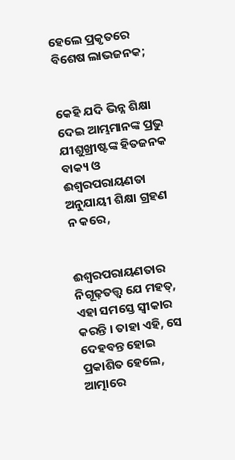ହେଲେ ପ୍ରକୃତରେ ବିଶେଷ ଲାଭଜନକ;


କେହି ଯଦି ଭିନ୍ନ ଶିକ୍ଷା ଦେଇ ଆମ୍ଭମାନଙ୍କ ପ୍ରଭୁ ଯୀଶୁଖ୍ରୀଷ୍ଟଙ୍କ ହିତଜନକ ବାକ୍ୟ ଓ ଈଶ୍ୱରପରାୟଣତା ଅନୁଯାୟୀ ଶିକ୍ଷା ଗ୍ରହଣ ନ କରେ,


ଈଶ୍ୱରପରାୟଣତାର ନିଗୂଢ଼ତତ୍ତ୍ୱ ଯେ ମହତ୍, ଏହା ସମସ୍ତେ ସ୍ୱୀକାର କରନ୍ତି । ତାହା ଏହି, ସେ ଦେହବନ୍ତ ହୋଇ ପ୍ରକାଶିତ ହେଲେ, ଆତ୍ମାରେ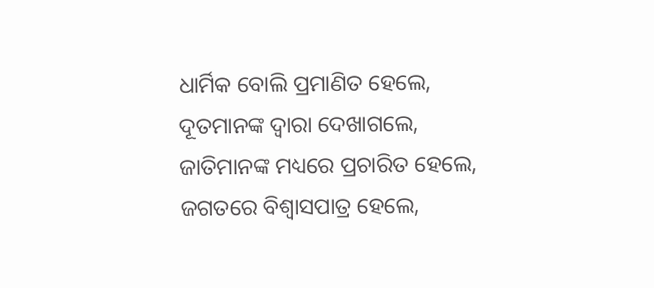ଧାର୍ମିକ ବୋଲି ପ୍ରମାଣିତ ହେଲେ, ଦୂତମାନଙ୍କ ଦ୍ୱାରା ଦେଖାଗଲେ, ଜାତିମାନଙ୍କ ମଧ୍ୟରେ ପ୍ରଚାରିତ ହେଲେ, ଜଗତରେ ବିଶ୍ୱାସପାତ୍ର ହେଲେ,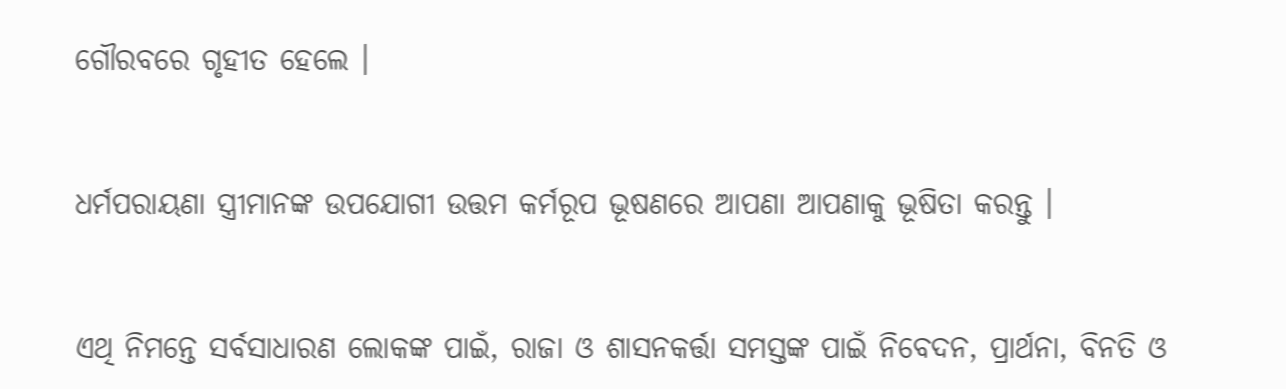ଗୌରବରେ ଗୃହୀତ ହେଲେ ।


ଧର୍ମପରାୟଣା ସ୍ତ୍ରୀମାନଙ୍କ ଉପଯୋଗୀ ଉତ୍ତମ କର୍ମରୂପ ଭୂଷଣରେ ଆପଣା ଆପଣାକୁ ଭୂଷିତା କରନ୍ତୁ ।


ଏଥି ନିମନ୍ତେ ସର୍ବସାଧାରଣ ଲୋକଙ୍କ ପାଇଁ, ରାଜା ଓ ଶାସନକର୍ତ୍ତା ସମସ୍ତଙ୍କ ପାଇଁ ନିବେଦନ, ପ୍ରାର୍ଥନା, ବିନତି ଓ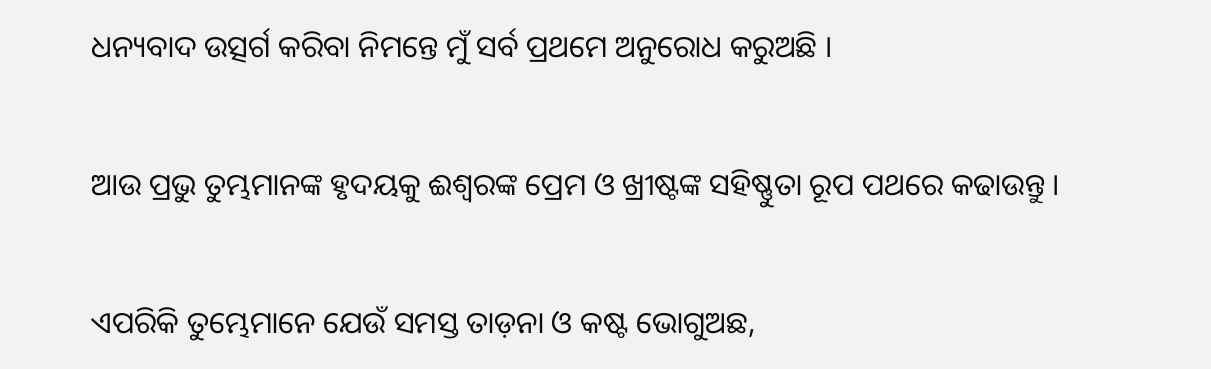ଧନ୍ୟବାଦ ଉତ୍ସର୍ଗ କରିବା ନିମନ୍ତେ ମୁଁ ସର୍ବ ପ୍ରଥମେ ଅନୁରୋଧ କରୁଅଛି ।


ଆଉ ପ୍ରଭୁ ତୁମ୍ଭମାନଙ୍କ ହୃଦୟକୁ ଈଶ୍ୱରଙ୍କ ପ୍ରେମ ଓ ଖ୍ରୀଷ୍ଟଙ୍କ ସହିଷ୍ଣୁତା ରୂପ ପଥରେ କଢାଉନ୍ତୁ ।


ଏପରିକି ତୁମ୍ଭେମାନେ ଯେଉଁ ସମସ୍ତ ତାଡ଼ନା ଓ କଷ୍ଟ ଭୋଗୁଅଛ,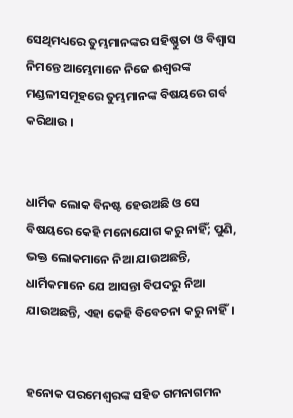ସେଥିମଧ୍ୟରେ ତୁମ୍ଭମାନଙ୍କର ସହିଷ୍ଣୁତା ଓ ବିଶ୍ୱାସ ନିମନ୍ତେ ଆମ୍ଭେମାନେ ନିଜେ ଈଶ୍ୱରଙ୍କ ମଣ୍ଡଳୀସମୂହରେ ତୁମ୍ଭମାନଙ୍କ ବିଷୟରେ ଗର୍ବ କରିଥାଉ ।


ଧାର୍ମିକ ଲୋକ ବିନଷ୍ଟ ହେଉଅଛି ଓ ସେ ବିଷୟରେ କେହି ମନୋଯୋଗ କରୁ ନାହିଁ; ପୁଣି, ଭକ୍ତ ଲୋକମାନେ ନିଆ ଯାଉଅଛନ୍ତି, ଧାର୍ମିକମାନେ ଯେ ଆସନ୍ତା ବିପଦରୁ ନିଆ ଯାଉଅଛନ୍ତି, ଏହା କେହି ବିବେଚନା କରୁ ନାହିଁ।


ହନୋକ ପରମେଶ୍ୱରଙ୍କ ସହିତ ଗମନାଗମନ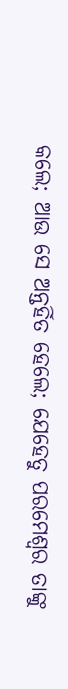କଲେ; ଆଉ ସେ ଅନ୍ତର୍ହିତ ହେଲେ; ଯେହେତୁ ପରମେଶ୍ୱର ତାଙ୍କୁ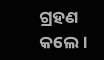ଗ୍ରହଣ କଲେ।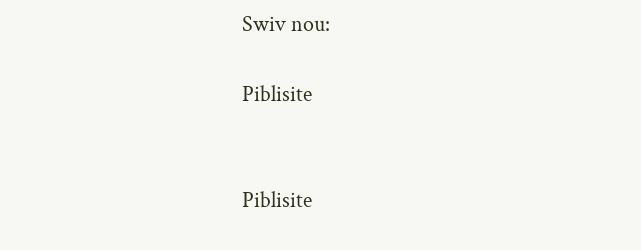Swiv nou:

Piblisite


Piblisite